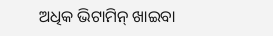ଅଧିକ ଭିଟାମିନ୍ ଖାଇବା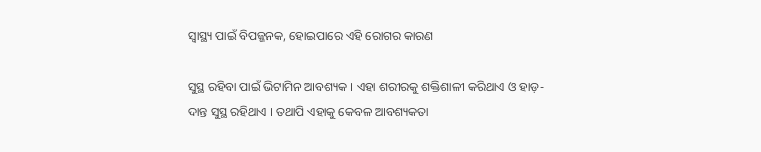ସ୍ୱାସ୍ଥ୍ୟ ପାଇଁ ବିପଜ୍ଜନକ, ହୋଇପାରେ ଏହି ରୋଗର କାରଣ

ସୁସ୍ଥ ରହିବା ପାଇଁ ଭିଟାମିନ ଆବଶ୍ୟକ । ଏହା ଶରୀରକୁ ଶକ୍ତିଶାଳୀ କରିଥାଏ ଓ ହାଡ଼- ଦାନ୍ତ ସୁସ୍ଥ ରହିଥାଏ । ତଥାପି ଏହାକୁ କେବଳ ଆବଶ୍ୟକତା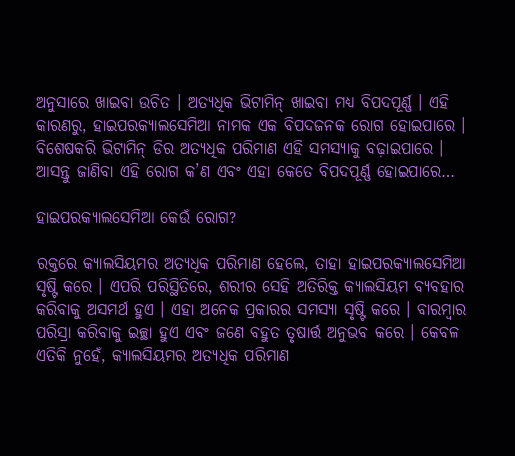ଅନୁସାରେ ଖାଇବା ଉଚିତ । ଅତ୍ୟଧିକ ଭିଟାମିନ୍ ଖାଇବା ମଧ୍ୟ ବିପଦପୂର୍ଣ୍ଣ । ଏହି କାରଣରୁ, ହାଇପରକ୍ୟାଲସେମିଆ ନାମକ ଏକ ବିପଦଜନକ ରୋଗ ହୋଇପାରେ । ବିଶେଷକରି ଭିଟାମିନ୍ ଡିର ଅତ୍ୟଧିକ ପରିମାଣ ଏହି ସମସ୍ୟାକୁ ବଢ଼ାଇପାରେ । ଆସନ୍ତୁ ଜାଣିବା ଏହି ରୋଗ କ’ଣ ଏବଂ ଏହା କେତେ ବିପଦପୂର୍ଣ୍ଣ ହୋଇପାରେ…

ହାଇପରକ୍ୟାଲସେମିଆ କେଉଁ ରୋଗ?

ରକ୍ତରେ କ୍ୟାଲସିୟମର ଅତ୍ୟଧିକ ପରିମାଣ ହେଲେ, ତାହା ହାଇପରକ୍ୟାଲସେମିଆ ସୃଷ୍ଟି କରେ । ଏପରି ପରିସ୍ଥିତିରେ, ଶରୀର ସେହି ଅତିରିକ୍ତ କ୍ୟାଲସିୟମ ବ୍ୟବହାର କରିବାକୁ ଅସମର୍ଥ ହୁଏ । ଏହା ଅନେକ ପ୍ରକାରର ସମସ୍ୟା ସୃଷ୍ଟି କରେ । ବାରମ୍ବାର ପରିସ୍ରା କରିବାକୁ ଇଚ୍ଛା ହୁଏ ଏବଂ ଜଣେ ବହୁତ ତୃଷାର୍ତ୍ତ ଅନୁଭବ କରେ । କେବଳ ଏତିକି ନୁହେଁ, କ୍ୟାଲସିୟମର ଅତ୍ୟଧିକ ପରିମାଣ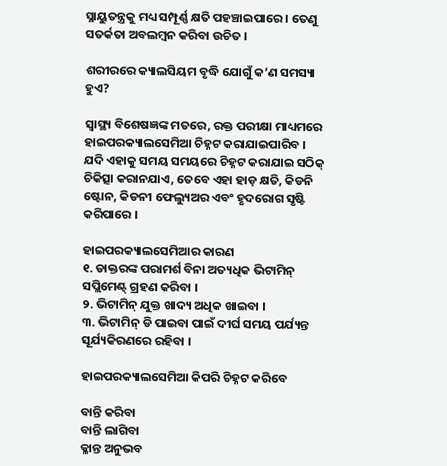ସ୍ନାୟୁତନ୍ତ୍ରକୁ ମଧ୍ୟ ସମ୍ପୂର୍ଣ୍ଣ କ୍ଷତି ପହଞ୍ଚାଇପାରେ । ତେଣୁ ସତର୍କତା ଅବଲମ୍ବନ କରିବା ଉଚିତ ।

ଶରୀରରେ କ୍ୟାଲସିୟମ ବୃଦ୍ଧି ଯୋଗୁଁ କ’ଣ ସମସ୍ୟା ହୁଏ?

ସ୍ୱାସ୍ଥ୍ୟ ବିଶେଷଜ୍ଞଙ୍କ ମତରେ, ରକ୍ତ ପରୀକ୍ଷା ମାଧ୍ୟମରେ ହାଇପରକ୍ୟାଲସେମିଆ ଚିହ୍ନଟ କରାଯାଇପାରିବ । ଯଦି ଏହାକୁ ସମୟ ସମୟରେ ଚିହ୍ନଟ କରାଯାଇ ସଠିକ୍ ଚିକିତ୍ସା କରାନଯାଏ, ତେବେ ଏହା ହାଡ଼ କ୍ଷତି, କିଡନି ଷ୍ଟୋନ, କିଡନୀ ଫେଲ୍ୟୁଅର ଏବଂ ହୃଦରୋଗ ସୃଷ୍ଟି କରିପାରେ ।

ହାଇପରକ୍ୟାଲସେମିଆର କାରଣ
୧. ଡାକ୍ତରଙ୍କ ପରାମର୍ଶ ବିନା ଅତ୍ୟଧିକ ଭିଟାମିନ୍ ସପ୍ଲିମେଣ୍ଟ୍ ଗ୍ରହଣ କରିବା ।
୨. ଭିଟାମିନ୍ ଯୁକ୍ତ ଖାଦ୍ୟ ଅଧିକ ଖାଇବା ।
୩. ଭିଟାମିନ୍ ଡି ପାଇବା ପାଇଁ ଦୀର୍ଘ ସମୟ ପର୍ଯ୍ୟନ୍ତ ସୂର୍ଯ୍ୟକିରଣରେ ରହିବା ।

ହାଇପରକ୍ୟାଲସେମିଆ କିପରି ଚିହ୍ନଟ କରିବେ

ବାନ୍ତି କରିବା
ବାନ୍ତି ଲାଗିବା
କ୍ଳାନ୍ତ ଅନୁଭବ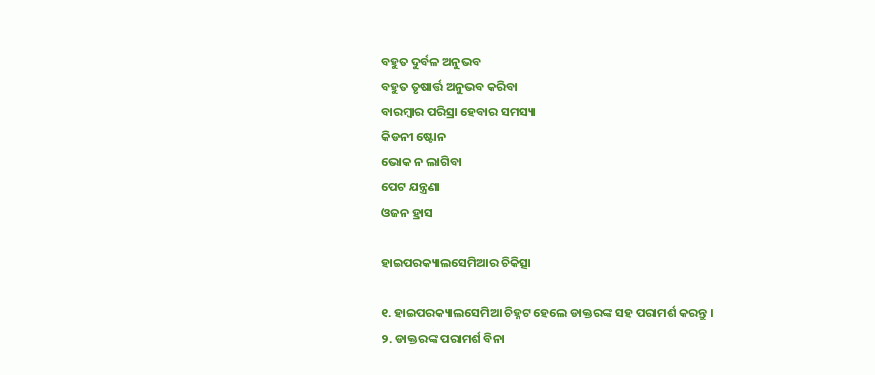ବହୁତ ଦୁର୍ବଳ ଅନୁଭବ
ବହୁତ ତୃଷାର୍ତ୍ତ ଅନୁଭବ କରିବା
ବାରମ୍ବାର ପରିସ୍ରା ହେବାର ସମସ୍ୟା
କିଡନୀ ଷ୍ଟୋନ
ଭୋକ ନ ଲାଗିବା
ପେଟ ଯନ୍ତ୍ରଣା
ଓଜନ ହ୍ରାସ

ହାଇପରକ୍ୟାଲସେମିଆର ଚିକିତ୍ସା

୧. ହାଇପରକ୍ୟାଲସେମିଆ ଚିହ୍ନଟ ହେଲେ ଡାକ୍ତରଙ୍କ ସହ ପରାମର୍ଶ କରନ୍ତୁ ।
୨. ଡାକ୍ତରଙ୍କ ପରାମର୍ଶ ବିନା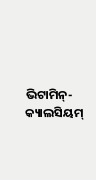ଭିଟାମିନ୍-କ୍ୟାଲସିୟମ୍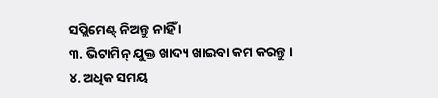ସପ୍ଲିମେଣ୍ଟ୍ ନିଅନ୍ତୁ ନାହିଁ ।
୩. ଭିଟାମିନ୍ ଯୁକ୍ତ ଖାଦ୍ୟ ଖାଇବା କମ କରନ୍ତୁ ।
୪. ଅଧିକ ସମୟ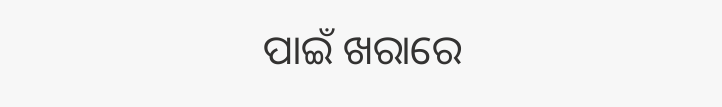ପାଇଁ ଖରାରେ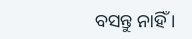ବସନ୍ତୁ ନାହିଁ ।